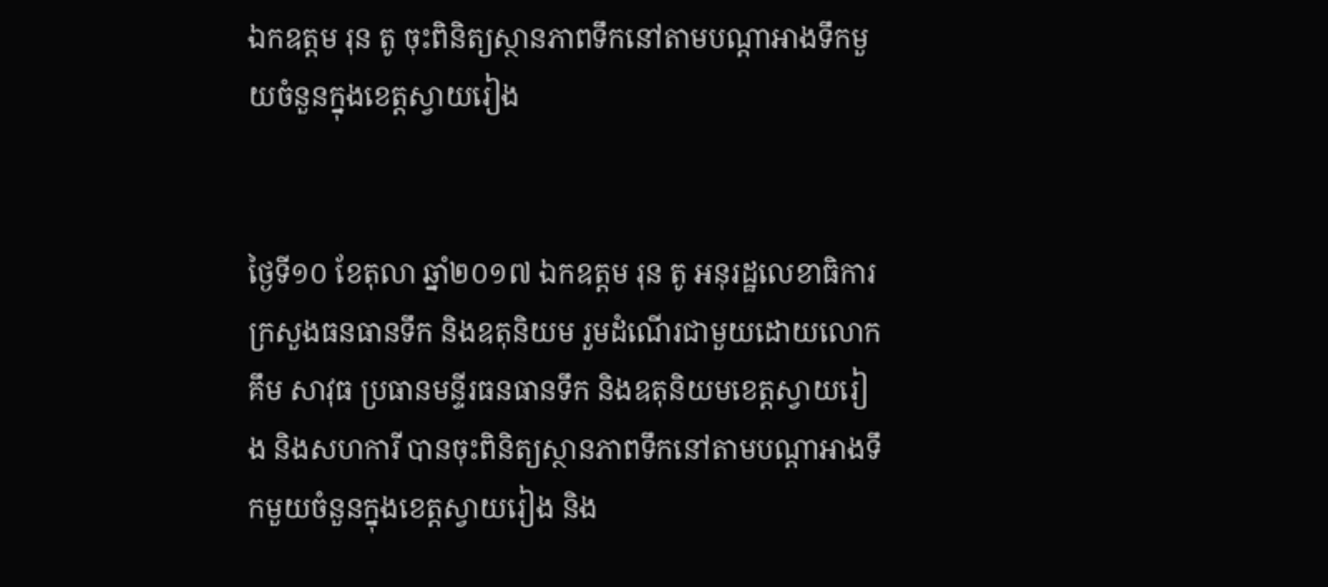ឯកឧត្តម រុន តូ ចុះពិនិត្យស្ថានភាពទឹកនៅតាមបណ្តាអាងទឹកមួយចំនួនក្នុងខេត្តស្វាយរៀង


ថ្ងៃទី១០ ខែតុលា ឆ្នាំ២០១៧ ឯកឧត្តម រុន តូ អនុរដ្ឋលេខាធិការក្រសួងធនធានទឹក និងឧតុនិយម រួមដំណើរជាមួយដោយលោក គឹម សាវុធ ប្រធានមន្ទីរធនធានទឹក និងឧតុនិយមខេត្តស្វាយរៀង និងសហការី បានចុះពិនិត្យស្ថានភាពទឹកនៅតាមបណ្តាអាងទឹកមួយចំនួនក្នុងខេត្តស្វាយរៀង និង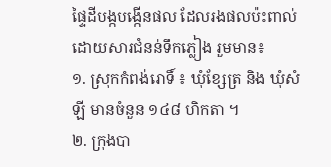ផ្ទៃដីបង្កបង្កើនផល ដែលរងផលប៉ះពាល់ដោយសារជំនន់ទឹកភ្លៀង រួមមាន៖
១. ស្រុកកំពង់រោទិ៍ ៖ ឃុំខ្សែត្រ និង ឃុំសំឡី មានចំនួន ១៤៨ ហិកតា ។
២. ក្រុងបា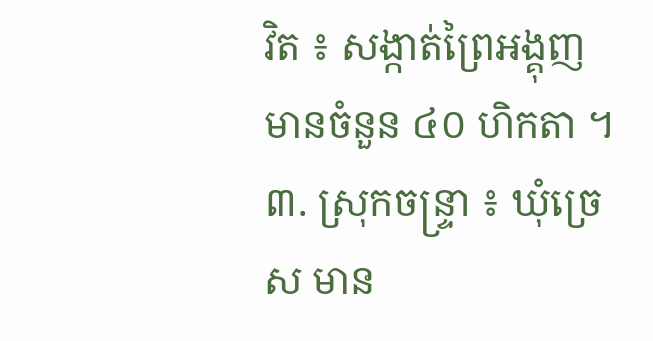វិត ៖ សង្កាត់ព្រៃអង្គុញ មានចំនួន ៤០ ហិកតា ។
៣. ស្រុកចន្ទ្រា ៖ ឃុំច្រេស មាន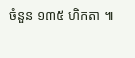ចំនួន ១៣៥ ហិកតា ៕